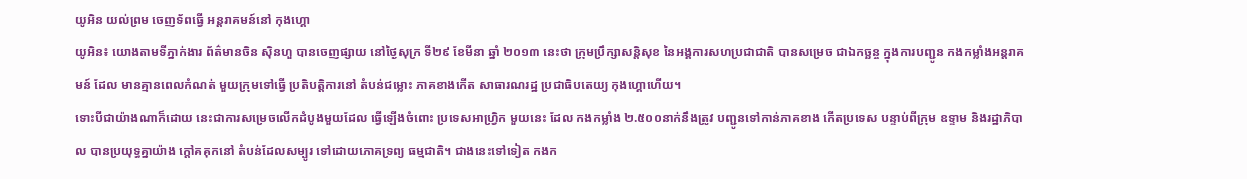យូអិន យល់ព្រម ចេញទ័ពធ្វើ អន្តរាគមន៍នៅ កុងហ្គោ
យូអិន៖ យោងតាមទីភ្នាក់ងារ ព័ត៌មានចិន ស៊ិនហួ បានចេញផ្សាយ នៅថ្ងៃសុក្រ ទី២៩ ខែមីនា ឆ្នាំ ២០១៣ នេះថា ក្រុមប្រឹក្សាសន្តិសុខ នៃអង្គការសហប្រជាជាតិ បានសម្រេច ជាឯកច្ឆន្ច ក្នុងការបញ្ជូន កងកម្លាំងអន្តរាគមន៍ ដែល មានគ្មានពេលកំណត់ មួយក្រុមទៅធ្វើ ប្រតិបត្តិការនៅ តំបន់ជម្លោះ ភាគខាងកើត សាធារណរដ្ឋ ប្រជាធិបតេយ្យ កុងហ្គោហើយ។
ទោះបីជាយ៉ាងណាក៏ដោយ នេះជាការសម្រេចលើកដំបូងមួយដែល ធ្វើឡើងចំពោះ ប្រទេសអាហ្វ្រិក មួយនេះ ដែល កងកម្លាំង ២.៥០០នាក់នឹងត្រូវ បញ្ជូនទៅកាន់ភាគខាង កើតប្រទេស បន្ទាប់ពីក្រុម ឧទ្ទាម និងរដ្ឋាភិបាល បានប្រយុទ្ធគ្នាយ៉ាង ក្តៅគគុកនៅ តំបន់ដែលសម្បូរ ទៅដោយភោគទ្រព្យ ធម្មជាតិ។ ជាងនេះទៅទៀត កងក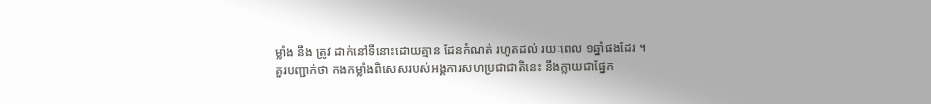ម្លាំង នឹង ត្រូវ ដាក់នៅទីនោះដោយគ្មាន ដែនកំណត់ រហូតដល់ រយៈពេល ១ឆ្នាំផងដែរ ។
គួរបញ្ជាក់ថា កងកម្លាំងពិសេសរបស់អង្គការសហប្រជាជាតិនេះ នឹងក្លាយជាផ្នែក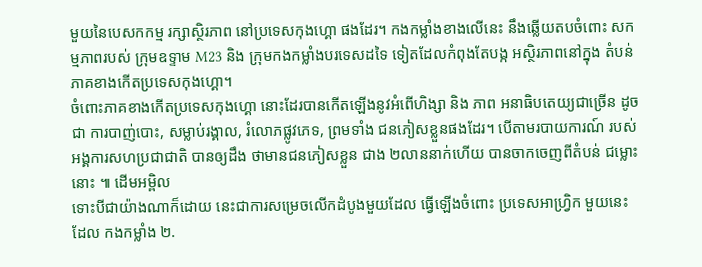មួយនៃបេសកកម្ម រក្សាស្ថិរភាព នៅប្រទេសកុងហ្គោ ផងដែរ។ កងកម្លាំងខាងលើនេះ នឹងឆ្លើយតបចំពោះ សកម្មភាពរបស់ ក្រុមឧទ្ទាម M23 និង ក្រុមកងកម្លាំងបរទេសដទៃ ទៀតដែលកំពុងតែបង្ក អស្ថិរភាពនៅក្នុង តំបន់ភាគខាងកើតប្រទេសកុងហ្គោ។
ចំពោះភាគខាងកើតប្រទេសកុងហ្គោ នោះដែរបានកើតឡើងនូវអំពើហិង្សា និង ភាព អនាធិបតេយ្យជាច្រើន ដូច ជា ការបាញ់បោះ, សម្លាប់រង្គាល, រំលោភផ្លូវភេទ, ព្រមទាំង ជនភៀសខ្លួនផងដែរ។ បើតាមរបាយការណ៍ របស់ អង្គការសហប្រជាជាតិ បានឲ្យដឹង ថាមានជនភៀសខ្លួន ជាង ២លាននាក់ហើយ បានចាកចេញពីតំបន់ ជម្លោះ នោះ ៕ ដើមអម្ពិល
ទោះបីជាយ៉ាងណាក៏ដោយ នេះជាការសម្រេចលើកដំបូងមួយដែល ធ្វើឡើងចំពោះ ប្រទេសអាហ្វ្រិក មួយនេះ ដែល កងកម្លាំង ២.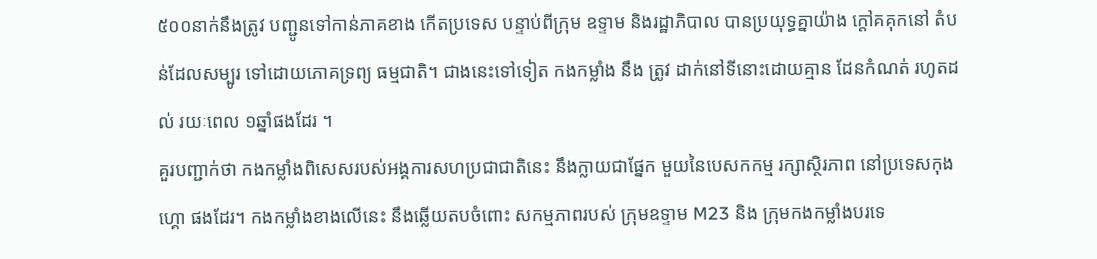៥០០នាក់នឹងត្រូវ បញ្ជូនទៅកាន់ភាគខាង កើតប្រទេស បន្ទាប់ពីក្រុម ឧទ្ទាម និងរដ្ឋាភិបាល បានប្រយុទ្ធគ្នាយ៉ាង ក្តៅគគុកនៅ តំបន់ដែលសម្បូរ ទៅដោយភោគទ្រព្យ ធម្មជាតិ។ ជាងនេះទៅទៀត កងកម្លាំង នឹង ត្រូវ ដាក់នៅទីនោះដោយគ្មាន ដែនកំណត់ រហូតដល់ រយៈពេល ១ឆ្នាំផងដែរ ។
គួរបញ្ជាក់ថា កងកម្លាំងពិសេសរបស់អង្គការសហប្រជាជាតិនេះ នឹងក្លាយជាផ្នែក មួយនៃបេសកកម្ម រក្សាស្ថិរភាព នៅប្រទេសកុងហ្គោ ផងដែរ។ កងកម្លាំងខាងលើនេះ នឹងឆ្លើយតបចំពោះ សកម្មភាពរបស់ ក្រុមឧទ្ទាម M23 និង ក្រុមកងកម្លាំងបរទេ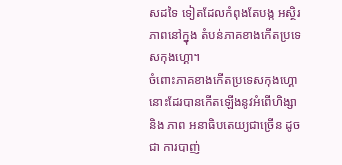សដទៃ ទៀតដែលកំពុងតែបង្ក អស្ថិរភាពនៅក្នុង តំបន់ភាគខាងកើតប្រទេសកុងហ្គោ។
ចំពោះភាគខាងកើតប្រទេសកុងហ្គោ នោះដែរបានកើតឡើងនូវអំពើហិង្សា និង ភាព អនាធិបតេយ្យជាច្រើន ដូច ជា ការបាញ់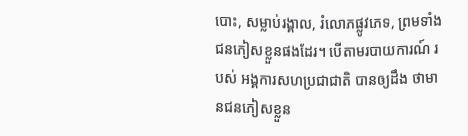បោះ, សម្លាប់រង្គាល, រំលោភផ្លូវភេទ, ព្រមទាំង ជនភៀសខ្លួនផងដែរ។ បើតាមរបាយការណ៍ របស់ អង្គការសហប្រជាជាតិ បានឲ្យដឹង ថាមានជនភៀសខ្លួន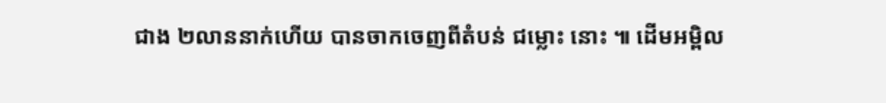ជាង ២លាននាក់ហើយ បានចាកចេញពីតំបន់ ជម្លោះ នោះ ៕ ដើមអម្ពិល